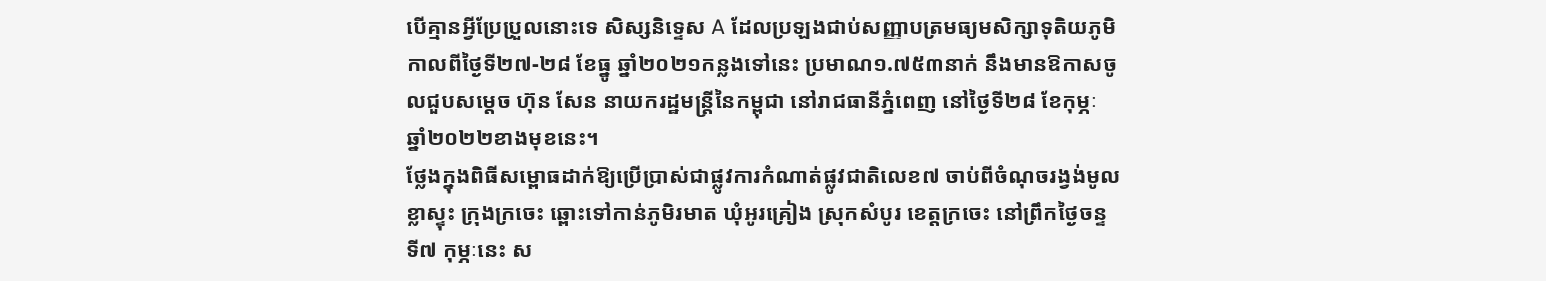បើគ្មានអ្វីប្រែប្រួលនោះទេ សិស្សនិទ្ទេស A ដែលប្រឡងជាប់សញ្ញាបត្រមធ្យមសិក្សាទុតិយភូមិ កាលពីថ្ងៃទី២៧-២៨ ខែធ្នូ ឆ្នាំ២០២១កន្លងទៅនេះ ប្រមាណ១.៧៥៣នាក់ នឹងមានឱកាសចូលជួបសម្តេច ហ៊ុន សែន នាយករដ្ឋមន្ត្រីនៃកម្ពុជា នៅរាជធានីភ្នំពេញ នៅថ្ងៃទី២៨ ខែកុម្ភៈ ឆ្នាំ២០២២ខាងមុខនេះ។
ថ្លែងក្នុងពិធីសម្ពោធដាក់ឱ្យប្រើប្រាស់ជាផ្លូវការកំណាត់ផ្លូវជាតិលេខ៧ ចាប់ពីចំណុចរង្វង់មូលខ្លាស្ទុះ ក្រុងក្រចេះ ឆ្ពោះទៅកាន់ភូមិរមាត ឃុំអូរគ្រៀង ស្រុកសំបូរ ខេត្តក្រចេះ នៅព្រឹកថ្ងៃចន្ទ ទី៧ កុម្ភៈនេះ ស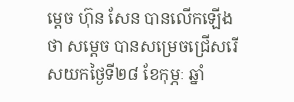ម្តេច ហ៊ុន សែន បានលើកឡើងថា សម្តេច បានសម្រេចជ្រើសរើសយកថ្ងៃទី២៨ ខែកុម្ភៈ ឆ្នាំ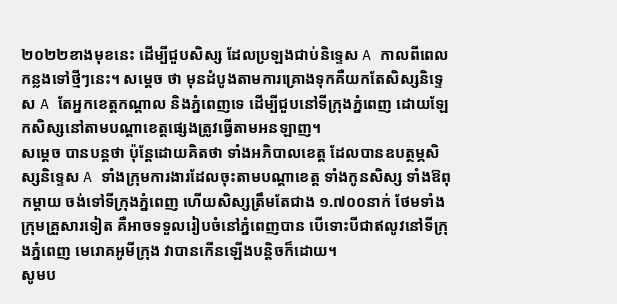២០២២ខាងមុខនេះ ដើម្បីជួបសិស្ស ដែលប្រឡងជាប់និទ្ទេស A កាលពីពេលកន្លងទៅថ្មីៗនេះ។ សម្តេច ថា មុនដំបូងតាមការគ្រោងទុកគឺយកតែសិស្សនិទ្ទេស A តែអ្នកខេត្តកណ្តាល និងភ្នំពេញទេ ដើម្បីជួបនៅទីក្រុងភ្នំពេញ ដោយឡែកសិស្សនៅតាមបណ្តាខេត្តផ្សេងត្រូវធ្វើតាមអនឡាញ។
សម្តេច បានបន្តថា ប៉ុន្តែដោយគិតថា ទាំងអភិបាលខេត្ត ដែលបានឧបត្ថម្ភសិស្សនិទ្ទេស A ទាំងក្រុមការងារដែលចុះតាមបណ្តាខេត្ត ទាំងកូនសិស្ស ទាំងឱពុកម្តាយ ចង់ទៅទីក្រុងភ្នំពេញ ហើយសិស្សត្រឹមតែជាង ១.៧០០នាក់ ថែមទាំងក្រុមគ្រួសារទៀត គឺអាចទទួលរៀបចំនៅភ្នំពេញបាន បើទោះបីជាឥលូវនៅទីក្រុងភ្នំពេញ មេរោគអូមីក្រុង វាបានកើនឡើងបន្តិចក៏ដោយ។
សូមប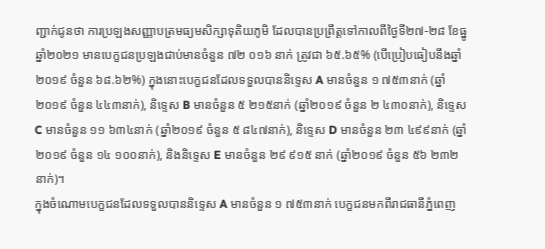ញ្ជាក់ជូនថា ការប្រឡងសញ្ញាបត្រមធ្យមសិក្សាទុតិយភូមិ ដែលបានប្រព្រឹត្តទៅកាលពីថ្ងៃទី២៧-២៨ ខែធ្នូ ឆ្នាំ២០២១ មានបេក្ខជនប្រឡងជាប់មានចំនួន ៧២ ០១៦ នាក់ ត្រូវជា ៦៥.៦៥% (បើប្រៀបធៀបនឹងឆ្នាំ២០១៩ ចំនួន ៦៨.៦២%) ក្នុងនោះបេក្ខជនដែលទទួលបាននិទ្ទេស A មានចំនួន ១ ៧៥៣នាក់ (ឆ្នាំ២០១៩ ចំនួន ៤៤៣នាក់), និទ្ទេស B មានចំនួន ៥ ២១៥នាក់ (ឆ្នាំ២០១៩ ចំនួន ២ ៤៣០នាក់), និទ្ទេស C មានចំនួន ១១ ៦៣៤នាក់ (ឆ្នាំ២០១៩ ចំនួន ៥ ៨៤៧នាក់), និទ្ទេស D មានចំនួន ២៣ ៤៩៩នាក់ (ឆ្នាំ២០១៩ ចំនួន ១៤ ១០០នាក់), និងនិទ្ទេស E មានចំនួន ២៩ ៩១៥ នាក់ (ឆ្នាំ២០១៩ ចំនួន ៥៦ ២៣២នាក់)។
ក្នុងចំណោមបេក្ខជនដែលទទួលបាននិទ្ទេស A មានចំនួន ១ ៧៥៣នាក់ បេក្ខជនមកពីរាជធានីភ្នំពេញ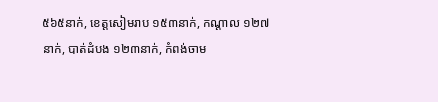៥៦៥នាក់, ខេត្តសៀមរាប ១៥៣នាក់, កណ្តាល ១២៧នាក់, បាត់ដំបង ១២៣នាក់, កំពង់ចាម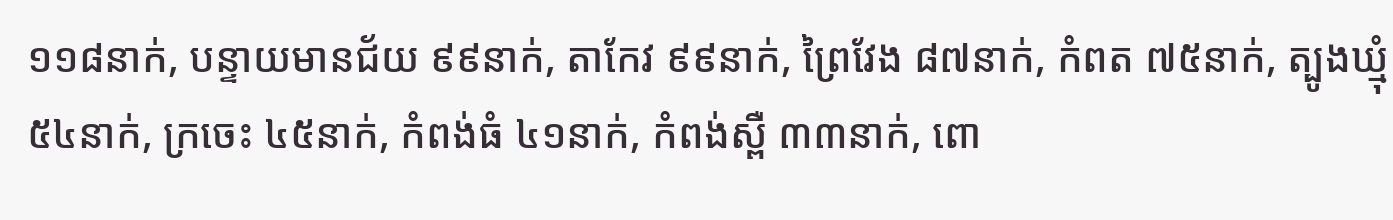១១៨នាក់, បន្ទាយមានជ័យ ៩៩នាក់, តាកែវ ៩៩នាក់, ព្រៃវែង ៨៧នាក់, កំពត ៧៥នាក់, ត្បូងឃ្មុំ ៥៤នាក់, ក្រចេះ ៤៥នាក់, កំពង់ធំ ៤១នាក់, កំពង់ស្ពឺ ៣៣នាក់, ពោ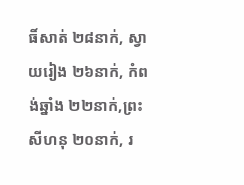ធិ៍សាត់ ២៨នាក់, ស្វាយរៀង ២៦នាក់, កំពង់ឆ្នាំង ២២នាក់,ព្រះសីហនុ ២០នាក់, រ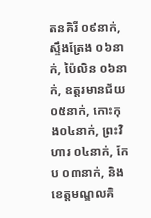តនគិរី ០៩នាក់, ស្ទឹងត្រែង ០៦នាក់, ប៉ៃលិន ០៦នាក់, ឧត្តរមានជ័យ ០៥នាក់, កោះកុង០៤នាក់, ព្រះវិហារ ០៤នាក់, កែប ០៣នាក់, និងខេត្តមណ្ឌលគិ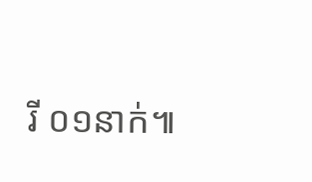រី ០១នាក់៕